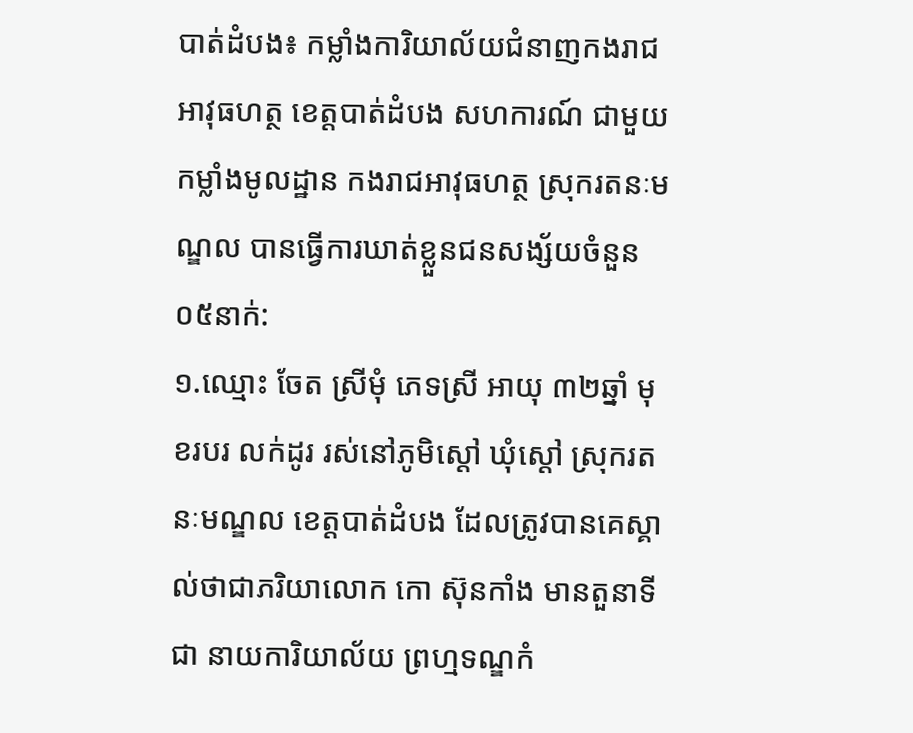បាត់ដំបង៖ កម្លាំងការិយាល័យជំនាញកងរាជអាវុធហត្ថ ខេត្តបាត់ដំបង សហការណ៍ ជាមួយកម្លាំងមូលដ្ឋាន កងរាជអាវុធហត្ថ ស្រុករតនៈមណ្ឌល បានធ្វើការឃាត់ខ្លួនជនសង្ស័យចំនួន ០៥នាក់:
១.ឈ្មោះ ចែត ស្រីមុំ ភេទស្រី អាយុ ៣២ឆ្នាំ មុខរបរ លក់ដូរ រស់នៅភូមិស្តៅ ឃុំស្តៅ ស្រុករតនៈមណ្ឌល ខេត្តបាត់ដំបង ដែលត្រូវបានគេស្គាល់ថាជាភរិយាលោក កោ ស៊ុនកាំង មានតួនាទីជា នាយការិយាល័យ ព្រហ្មទណ្ឌកំ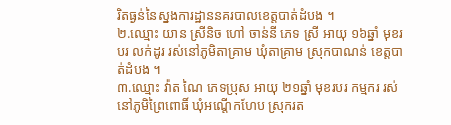រិតធ្ងន់នៃស្នងការដ្ឋាននគរបាលខេត្តបាត់ដំបង ។
២.ឈ្មោះ យាន ស្រីនិច ហៅ ចាន់នី ភេទ ស្រី អាយុ ១៦ឆ្នាំ មុខរបរ លក់ដូរ រស់នៅភូមិតាគ្រាម ឃុំតាគ្រាម ស្រុកបាណន់ ខេត្តបាត់ដំបង ។
៣.ឈ្មោះ វ៉ាត ណៃ ភេទប្រុស អាយុ ២១ឆ្នាំ មុខរបរ កម្មករ រស់នៅភូមិព្រៃពោធិ៍ ឃុំអណ្តើកហែប ស្រុករត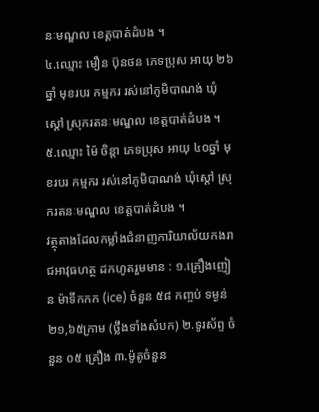នៈមណ្ឌល ខេត្តបាត់ដំបង ។
៤.ឈ្មោះ មឿន ប៊ុនថន ភេទប្រុស អាយុ ២៦ឆ្នាំ មុខរបរ កម្មករ រស់នៅភូមិបាណង់ ឃុំស្តៅ ស្រុករតនៈមណ្ឌល ខេត្តបាត់ដំបង ។
៥.ឈ្មោះ ម៉ៃ ចិន្តា ភេទប្រុស អាយុ ៤០ឆ្នាំ មុខរបរ កម្មករ រស់នៅភូមិបាណង់ ឃុំស្តៅ ស្រុករតនៈមណ្ឌល ខេត្តបាត់ដំបង ។
វត្ថុតាងដែលកម្លាំងជំនាញការិយាល័យកងរាជអាវុធហត្ថ ដកហូតរួមមាន : ១.គ្រឿងញៀន ម៉ាទឹកកក (ice) ចំនួន ៥៨ កញ្ចប់ ទម្ងន់ ២១,៦៥ក្រាម (ថ្លឹងទាំងសំបក) ២.ទូរស័ព្ទ ចំនួន ០៥ គ្រឿង ៣.ម៉ូតូចំនួន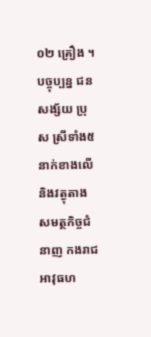០២ គ្រឿង ។
បច្ចុប្បន្ន ជនសង្ស័យ ប្រុស ស្រីទាំង៥នាក់ខាងលើនិងវត្ងុតាងសមត្ថកិច្ចជំនាញ កងរាជអាវុធហ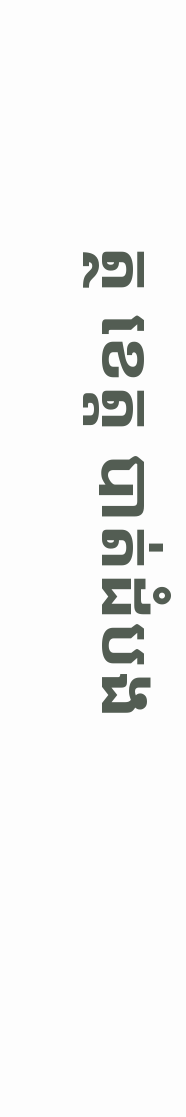ត្ថ ខេត្ត បាត់ដំបង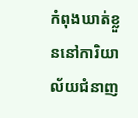កំពុងឃាត់ខ្លួននៅការិយាល័យជំនាញ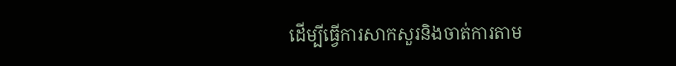ដើម្បីធ្វើការសាកសួរនិងចាត់ការតាម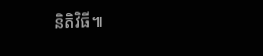និតិវិធី៕